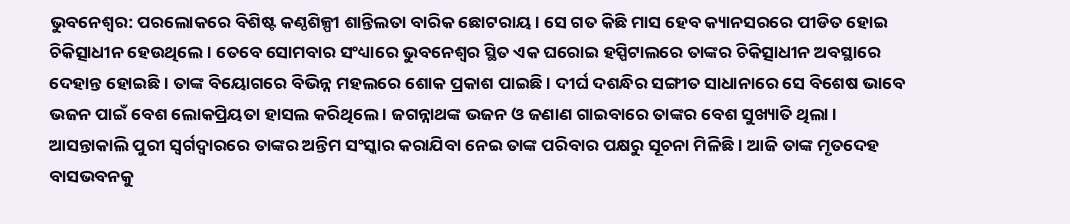ଭୁବନେଶ୍ବର: ପରଲୋକରେ ବିଶିଷ୍ଟ କଣ୍ଠଶିଳ୍ପୀ ଶାନ୍ତିଲତା ବାରିକ ଛୋଟରାୟ । ସେ ଗତ କିଛି ମାସ ହେବ କ୍ୟାନସରରେ ପୀଡିତ ହୋଇ ଚିକିତ୍ସାଧୀନ ହେଉଥିଲେ । ତେବେ ସୋମବାର ସଂଧ୍ୟାରେ ଭୁବନେଶ୍ବର ସ୍ଥିତ ଏକ ଘରୋଇ ହସ୍ପିଟାଲରେ ତାଙ୍କର ଚିକିତ୍ସାଧୀନ ଅବସ୍ଥାରେ ଦେହାନ୍ତ ହୋଇଛି । ତାଙ୍କ ବିୟୋଗରେ ବିଭିନ୍ନ ମହଲରେ ଶୋକ ପ୍ରକାଶ ପାଇଛି । ଦୀର୍ଘ ଦଶନ୍ଧିର ସଙ୍ଗୀତ ସାଧାନାରେ ସେ ବିଶେଷ ଭାବେ ଭଜନ ପାଇଁ ବେଶ ଲୋକପ୍ରିୟତା ହାସଲ କରିଥିଲେ । ଜଗନ୍ନାଥଙ୍କ ଭଜନ ଓ ଜଣାଣ ଗାଇବାରେ ତାଙ୍କର ବେଶ ସୁଖ୍ୟାତି ଥିଲା । ଆସନ୍ତାକାଲି ପୁରୀ ସ୍ୱର୍ଗଦ୍ୱାରରେ ତାଙ୍କର ଅନ୍ତିମ ସଂସ୍କାର କରାଯିବା ନେଇ ତାଙ୍କ ପରିବାର ପକ୍ଷରୁ ସୂଚନା ମିଳିଛି । ଆଜି ତାଙ୍କ ମୃତଦେହ ବାସଭବନକୁ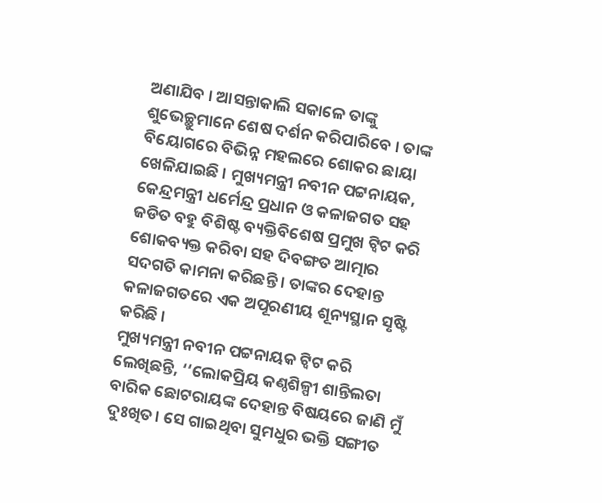ଅଣାଯିବ । ଆସନ୍ତାକାଲି ସକାଳେ ତାଙ୍କୁ ଶୁଭେଚ୍ଛୁମାନେ ଶେଷ ଦର୍ଶନ କରିପାରିବେ । ତାଙ୍କ ବିୟୋଗରେ ବିଭିନ୍ନ ମହଲରେ ଶୋକର ଛାୟା ଖେଳିଯାଇଛି । ମୁଖ୍ୟମନ୍ତ୍ରୀ ନବୀନ ପଟ୍ଟନାୟକ, କେନ୍ଦ୍ରମନ୍ତ୍ରୀ ଧର୍ମେନ୍ଦ୍ର ପ୍ରଧାନ ଓ କଳାଜଗତ ସହ ଜଡିତ ବହୁ ବିଶିଷ୍ଟ ବ୍ୟକ୍ତିବିଶେଷ ପ୍ରମୁଖ ଟ୍ବିଟ କରି ଶୋକବ୍ୟକ୍ତ କରିବା ସହ ଦିବଙ୍ଗତ ଆତ୍ମାର ସଦଗତି କାମନା କରିଛନ୍ତି । ତାଙ୍କର ଦେହାନ୍ତ କଳାଜଗତରେ ଏକ ଅପୂରଣୀୟ ଶୂନ୍ୟସ୍ଥାନ ସୃଷ୍ଟି କରିଛି ।
ମୁଖ୍ୟମନ୍ତ୍ରୀ ନବୀନ ପଟ୍ଟନାୟକ ଟ୍ବିଟ କରି ଲେଖିଛନ୍ତି, ‘‘ଲୋକପ୍ରିୟ କଣ୍ଠଶିଳ୍ପୀ ଶାନ୍ତିଲତା ବାରିକ ଛୋଟରାୟଙ୍କ ଦେହାନ୍ତ ବିଷୟରେ ଜାଣି ମୁଁ ଦୁଃଖିତ। ସେ ଗାଇଥିବା ସୁମଧୁର ଭକ୍ତି ସଙ୍ଗୀତ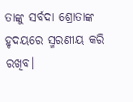ତାଙ୍କୁ ସର୍ବଦା ଶ୍ରୋତାଙ୍କ ହୃଦୟରେ ସ୍ମରଣୀୟ କରି ରଖିବ।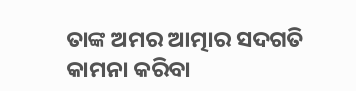ତାଙ୍କ ଅମର ଆତ୍ମାର ସଦଗତି କାମନା କରିବା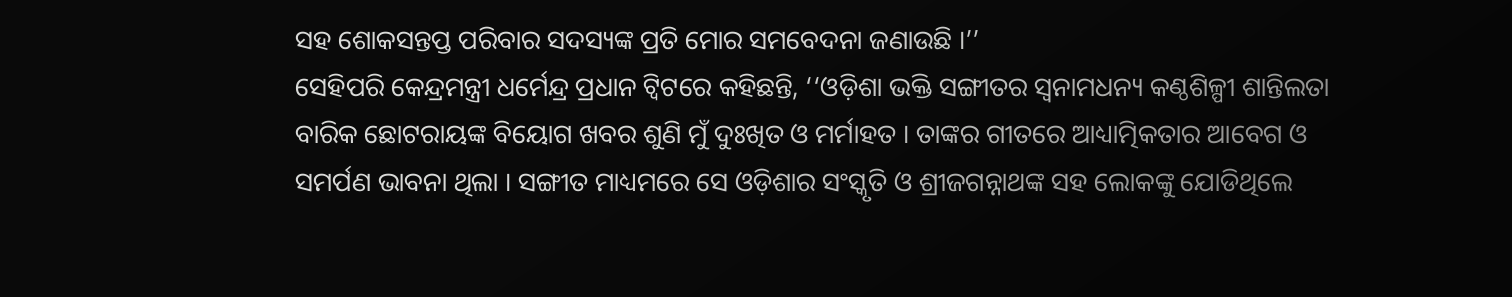ସହ ଶୋକସନ୍ତପ୍ତ ପରିବାର ସଦସ୍ୟଙ୍କ ପ୍ରତି ମୋର ସମବେଦନା ଜଣାଉଛି ।’’
ସେହିପରି କେନ୍ଦ୍ରମନ୍ତ୍ରୀ ଧର୍ମେନ୍ଦ୍ର ପ୍ରଧାନ ଟ୍ବିଟରେ କହିଛନ୍ତି, ‘‘ଓଡ଼ିଶା ଭକ୍ତି ସଙ୍ଗୀତର ସ୍ୱନାମଧନ୍ୟ କଣ୍ଠଶିଳ୍ପୀ ଶାନ୍ତିଲତା ବାରିକ ଛୋଟରାୟଙ୍କ ବିୟୋଗ ଖବର ଶୁଣି ମୁଁ ଦୁଃଖିତ ଓ ମର୍ମାହତ । ତାଙ୍କର ଗୀତରେ ଆଧ୍ୟାତ୍ମିକତାର ଆବେଗ ଓ ସମର୍ପଣ ଭାବନା ଥିଲା । ସଙ୍ଗୀତ ମାଧ୍ୟମରେ ସେ ଓଡ଼ିଶାର ସଂସ୍କୃତି ଓ ଶ୍ରୀଜଗନ୍ନାଥଙ୍କ ସହ ଲୋକଙ୍କୁ ଯୋଡିଥିଲେ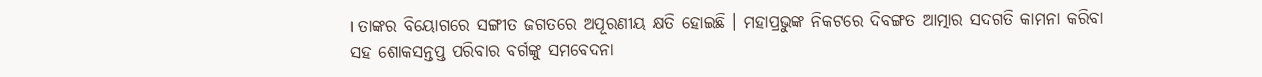। ତାଙ୍କର ବିୟୋଗରେ ସଙ୍ଗୀତ ଜଗତରେ ଅପୂରଣୀୟ କ୍ଷତି ହୋଇଛି । ମହାପ୍ରଭୁଙ୍କ ନିକଟରେ ଦିବଙ୍ଗତ ଆତ୍ମାର ସଦଗତି କାମନା କରିବା ସହ ଶୋକସନ୍ତପ୍ତ ପରିବାର ବର୍ଗଙ୍କୁ ସମବେଦନା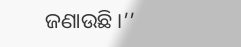ଜଣାଉଛି ।’’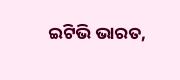ଇଟିଭି ଭାରତ,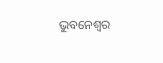ଭୁବନେଶ୍ବର